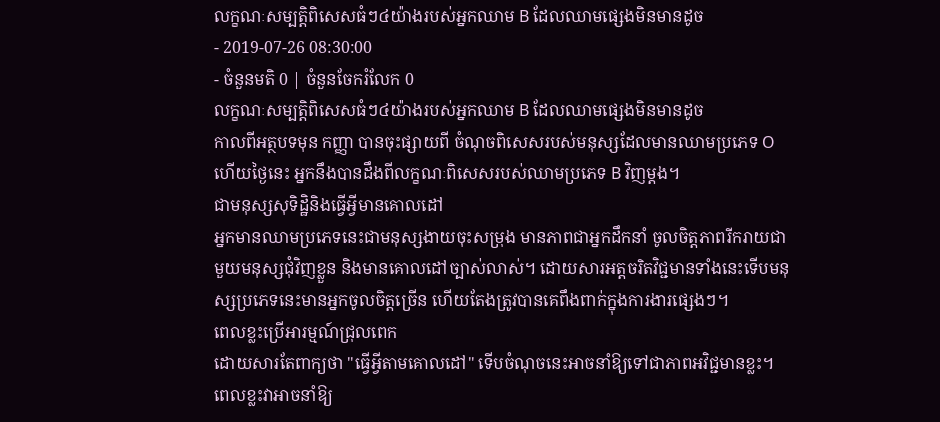លក្ខណៈសម្បត្តិពិសេសធំៗ៤យ៉ាងរបស់អ្នកឈាម B ដែលឈាមផ្សេងមិនមានដូច
- 2019-07-26 08:30:00
- ចំនួនមតិ 0 | ចំនួនចែករំលែក 0
លក្ខណៈសម្បត្តិពិសេសធំៗ៤យ៉ាងរបស់អ្នកឈាម B ដែលឈាមផ្សេងមិនមានដូច
កាលពីអត្ថបទមុន កញ្ញា បានចុះផ្សាយពី ចំណុចពិសេសរបស់មនុស្សដែលមានឈាមប្រភេទ O ហើយថ្ងៃនេះ អ្នកនឹងបានដឹងពីលក្ខណៈពិសេសរបស់ឈាមប្រភេទ B វិញម្ដង។
ជាមនុស្សសុទិដ្ឋិនិងធ្វើអ្វីមានគោលដៅ
អ្នកមានឈាមប្រភេទនេះជាមនុស្សងាយចុះសម្រុង មានភាពជាអ្នកដឹកនាំ ចូលចិត្តភាពរីករាយជាមួយមនុស្សជុំវិញខ្លួន និងមានគោលដៅច្បាស់លាស់។ ដោយសារអត្តចរិតវិជ្ជមានទាំងនេះទើបមនុស្សប្រភេទនេះមានអ្នកចូលចិត្តច្រើន ហើយតែងត្រូវបានគេពឹងពាក់ក្នុងការងារផ្សេងៗ។
ពេលខ្លះប្រើអារម្មណ៍ជ្រុលពេក
ដោយសារតែពាក្យថា "ធ្វើអ្វីតាមគោលដៅ" ទើបចំណុចនេះអាចនាំឱ្យទៅជាភាពអវិជ្ជមានខ្លះ។ ពេលខ្លះវាអាចនាំឱ្យ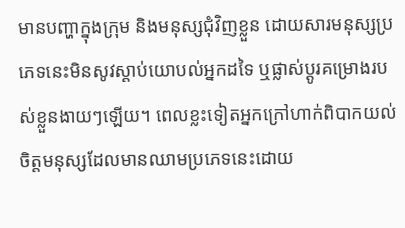មានបញ្ហាក្នុងក្រុម និងមនុស្សជុំវិញខ្លួន ដោយសារមនុស្សប្រភេទនេះមិនសូវស្ដាប់យោបល់អ្នកដទៃ ឬផ្លាស់ប្ដូរគម្រោងរបស់ខ្លួនងាយៗឡើយ។ ពេលខ្លះទៀតអ្នកក្រៅហាក់ពិបាកយល់ចិត្តមនុស្សដែលមានឈាមប្រភេទនេះដោយ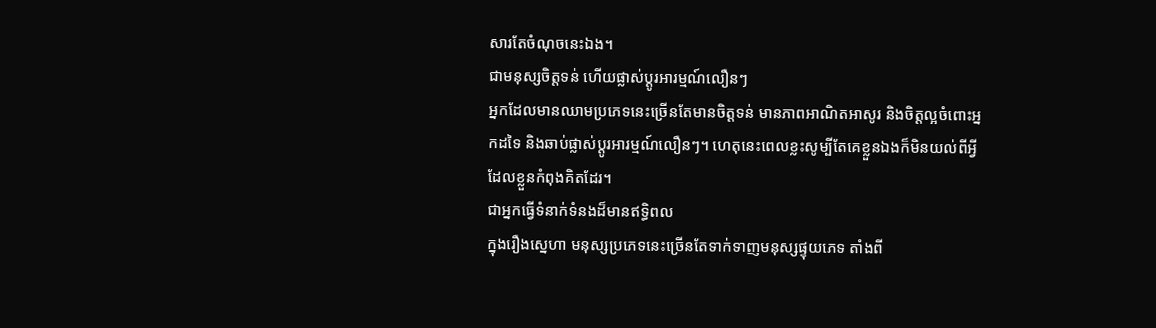សារតែចំណុចនេះឯង។
ជាមនុស្សចិត្តទន់ ហើយផ្លាស់ប្ដូរអារម្មណ៍លឿនៗ
អ្នកដែលមានឈាមប្រភេទនេះច្រើនតែមានចិត្តទន់ មានភាពអាណិតអាសូរ និងចិត្តល្អចំពោះអ្នកដទៃ និងឆាប់ផ្លាស់ប្ដូរអារម្មណ៍លឿនៗ។ ហេតុនេះពេលខ្លះសូម្បីតែគេខ្លួនឯងក៏មិនយល់ពីអ្វីដែលខ្លួនកំពុងគិតដែរ។
ជាអ្នកធ្វើទំនាក់ទំនងដ៏មានឥទ្ធិពល
ក្នុងរឿងស្នេហា មនុស្សប្រភេទនេះច្រើនតែទាក់ទាញមនុស្សផ្ទុយភេទ តាំងពី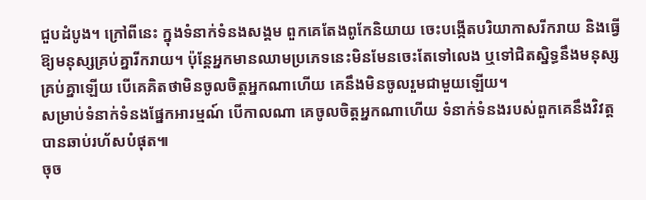ជួបដំបូង។ ក្រៅពីនេះ ក្នុងទំនាក់ទំនងសង្គម ពួកគេតែងពូកែនិយាយ ចេះបង្កើតបរិយាកាសរីករាយ និងធ្វើឱ្យមនុស្សគ្រប់គ្នារីករាយ។ ប៉ុន្តែអ្នកមានឈាមប្រភេទនេះមិនមែនចេះតែទៅលេង ឬទៅជិតស្និទ្ធនឹងមនុស្សគ្រប់គ្នាឡើយ បើគេគិតថាមិនចូលចិត្តអ្នកណាហើយ គេនឹងមិនចូលរួមជាមួយឡើយ។
សម្រាប់ទំនាក់ទំនងផ្នែកអារម្មណ៍ បើកាលណា គេចូលចិត្តអ្នកណាហើយ ទំនាក់ទំនងរបស់ពួកគេនឹងវិវត្តបានឆាប់រហ័សបំផុត៕
ចុច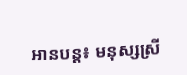អានបន្ត៖ មនុស្សស្រី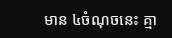មាន ៤ចំណុចនេះ គ្មា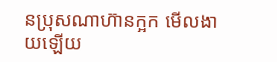នប្រុសណាហ៊ានក្អក មើលងាយឡើយ